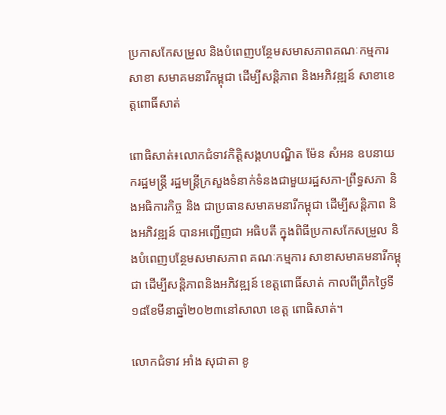ប្រកាសកែសម្រួល និងបំពេញបន្ថែមសមាសភាពគណៈកម្មការសាខា សមាគមនារីកម្ពុជា ដើម្បីសន្តិភាព និងអភិវឌ្ឍន៍ សាខាខេត្តពោធិ៍សាត់

ពោធិសាត់៖លោកជំទាវកិត្តិសង្គហបណ្ឌិត ម៉ែន សំអន ឧបនាយករដ្ឋមន្ត្រី រដ្ឋមន្ត្រីក្រសួងទំនាក់ទំនងជាមួយរដ្ឋសភា-ព្រឹទ្ធសភា និងអធិការកិច្ច និង ជាប្រធានសមាគមនារីកម្ពុជា ដើម្បីសន្តិភាព និងអភិវឌ្ឍន៍ បានអញ្ជើញជា អធិបតី ក្នុងពិធីប្រកាសកែសម្រួល និងបំពេញបន្ថែមសមាសភាព គណៈកម្មការ សាខាសមាគមនារីកម្ពុជា ដើម្បីសន្តិភាពនិងអភិវឌ្ឍន៍ ខេត្តពោធិ៍សាត់ កាលពីព្រឹកថ្ងៃទី១៨ខែមីនាឆ្នាំ២០២៣នៅសាលា ខេត្ត ពោធិសាត់។

លោកជំទាវ អាំង សុជាតា ខូ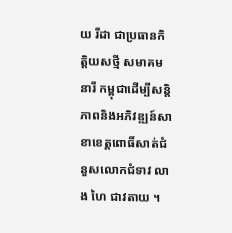យ រីដា ជាប្រធានកិត្តិយសថ្មី សមាគមនារី កម្ពុជាដើម្បីសន្តិភាពនិងអភិវឌ្ឍន៍សាខាខេត្តពោធិ៍សាត់ជំនួសលោកជំទាវ លាង ហៃ ជាវតាយ ។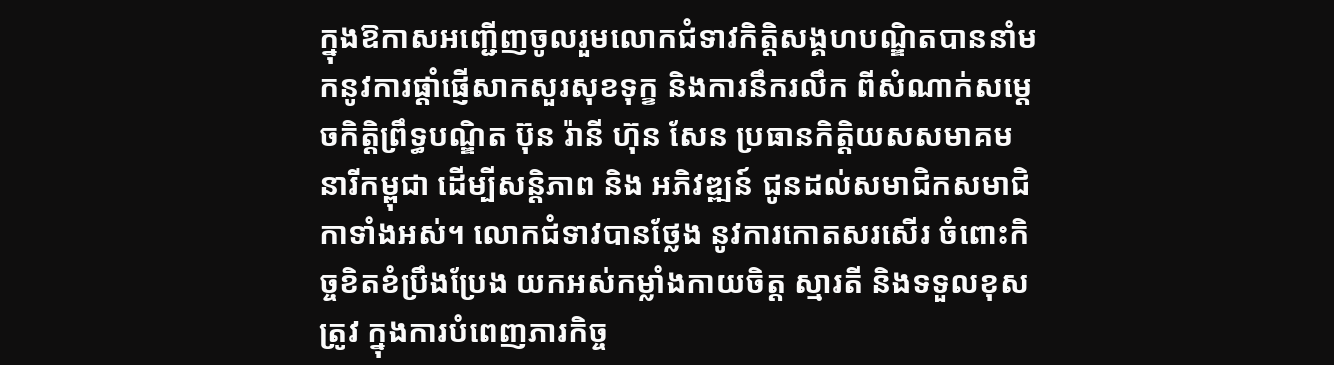ក្នុងឱកាសអញ្ជើញចូលរួមលោកជំទាវកិត្តិសង្គហបណ្ឌិតបាននាំមកនូវការផ្តាំផ្ញើសាកសួរសុខទុក្ខ និងការនឹករលឹក ពីសំណាក់សម្តេចកិត្តិព្រឹទ្ធបណ្ឌិត ប៊ុន រ៉ានី ហ៊ុន សែន ប្រធានកិត្តិយសសមាគមនារីកម្ពុជា ដើម្បីសន្តិភាព និង អភិវឌ្ឍន៍ ជូនដល់សមាជិកសមាជិកាទាំងអស់។ លោកជំទាវបានថ្លែង នូវការកោតសរសើរ ចំពោះកិច្ចខិតខំប្រឹងប្រែង យកអស់កម្លាំងកាយចិត្ត ស្មារតី និងទទួលខុសត្រូវ ក្នុងការបំពេញភារកិច្ច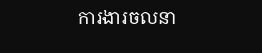ការងារចលនា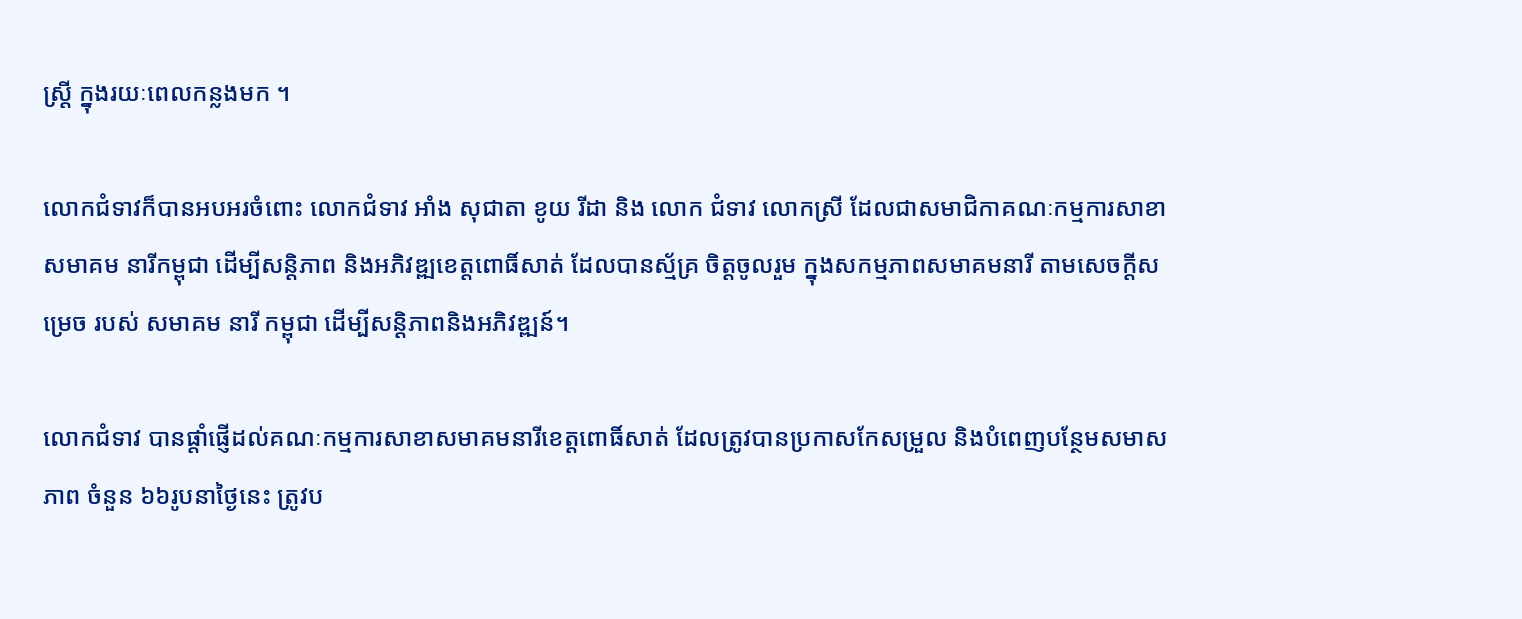ស្រ្តី ក្នុងរយៈពេលកន្លងមក ។

លោកជំទាវក៏បានអបអរចំពោះ លោកជំទាវ អាំង សុជាតា ខូយ រីដា និង លោក ជំទាវ លោកស្រី ដែលជាសមាជិកាគណៈកម្មការសាខា សមាគម នារីកម្ពុជា ដើម្បីសន្តិភាព និងអភិវឌ្ឍខេត្តពោធិ៍សាត់ ដែលបានស្ម័គ្រ ចិត្តចូលរួម ក្នុងសកម្មភាពសមាគមនារី តាមសេចក្តីសម្រេច របស់ សមាគម នារី កម្ពុជា ដើម្បីសន្តិភាពនិងអភិវឌ្ឍន៍។

លោកជំទាវ បានផ្តាំផ្ញើដល់គណៈកម្មការសាខាសមាគមនារីខេត្តពោធិ៍សាត់ ដែលត្រូវបានប្រកាសកែសម្រួល និងបំពេញបន្ថែមសមាសភាព ចំនួន ៦៦រូបនាថ្ងៃនេះ ត្រូវប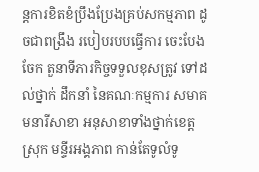ន្តការខិតខំប្រឹងប្រែងគ្រប់សកម្មភាព ដូចជាពង្រឹង របៀបរបបធ្វើការ ចេះបែងចែក តួនាទីភារកិច្ចទទួលខុសត្រូវ ទៅដល់ថ្នាក់ ដឹកនាំ នៃគណៈកម្មការ សមាគមនារីសាខា អនុសាខាទាំងថ្នាក់ខេត្ត ស្រុក មន្ទីរអង្គភាព កាន់តែទូលំទូ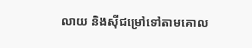លាយ និងស៊ីជម្រៅទៅតាមគោល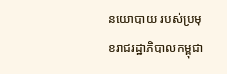នយោបាយ របស់ប្រមុខរាជរដ្ឋាភិបាលកម្ពុជា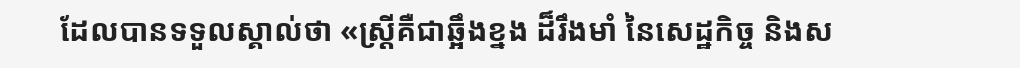ដែលបានទទួលស្គាល់ថា «ស្ត្រីគឺជាឆ្អឹងខ្នង ដ៏រឹងមាំ នៃសេដ្ឋកិច្ច និងស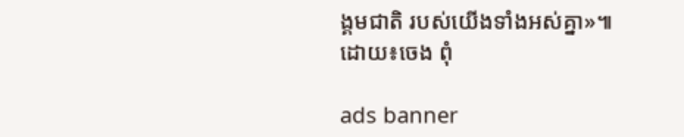ង្គមជាតិ របស់យើងទាំងអស់គ្នា»៕
ដោយ៖ចេង ពុំ

ads banner